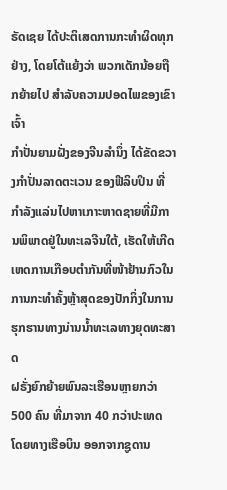ຣັດເຊຍ ໄດ້ປະຕິເສດການກະທຳຜິດທຸກຢ່າງ, ໂດຍໂຕ້ແຍ້ງວ່າ ພວກເດັກນ້ອຍຖືກຍ້າຍໄປ ສຳລັບຄວາມປອດໄພຂອງເຂົາເຈົ້າ
ກຳປັ່ນຍາມຝັ່ງຂອງຈີນລຳນຶ່ງ ໄດ້ຂັດຂວາງກຳປັ່ນລາດຕະເວນ ຂອງຟີລິບປິນ ທີ່ກຳລັງແລ່ນໄປຫາເກາະຫາດຊາຍທີ່ມີການພິພາດຢູ່ໃນທະເລຈີນໃຕ້, ເຮັດໃຫ້ເກີດເຫດການເກືອບຕໍາກັນທີ່ໜ້າຢ້ານກົວໃນການກະທຳຄັ້ງຫຼ້າສຸດຂອງປັກກິ່ງໃນການຮຸກຮານທາງນ່ານນໍ້າທະເລທາງຍຸດທະສາດ
ຝຣັ່ງຍົກຍ້າຍພົນລະເຮືອນຫຼາຍກວ່າ 500 ຄົນ ທີ່ມາຈາກ 40 ກວ່າປະເທດ ໂດຍທາງເຮືອບິນ ອອກຈາກຊູດານ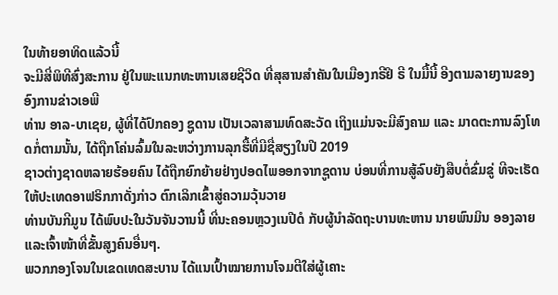ໃນທ້າຍອາທິດແລ້ວນີ້
ຈະມີສີ່ພິທີສົ່ງສະການ ຢູ່ໃນພະແນກທະຫານເສຍຊີວິດ ທີ່ສຸສານສຳຄັນໃນເມືອງກຣີຢິ ຣີ ໃນມື້ນີ້ ອີງຕາມລາຍງານຂອງອົງການຂ່າວເອພີ
ທ່ານ ອາລ-ບາເຊຍ, ຜູ້ທີ່ໄດ້ປົກຄອງ ຊູດານ ເປັນເວລາສາມທົດສະວັດ ເຖິງແມ່ນຈະມີສົງຄາມ ແລະ ມາດຕະການລົງໂທດກໍ່ຕາມນັ້ນ, ໄດ້ຖືກໂຄ່ນລົ້ມໃນລະຫວ່າງການລຸກຮື້ທີ່ມີຊື່ສຽງໃນປີ 2019
ຊາວຕ່າງຊາດຫລາຍຮ້ອຍຄົນ ໄດ້ຖືກຍົກຍ້າຍຢ່າງປອດໄພອອກຈາກຊູດານ ບ່ອນທີ່ການສູ້ລົບຍັງສືບຕໍ່ຂົ່ມຂູ່ ທີຈະເຮັດໃຫ້ປະເທດອາຟຣິກກາດັ່ງກ່າວ ຕົກເລິກເຂົ້າສູ່ຄວາມວຸ້ນວາຍ
ທ່ານບັນກີມູນ ໄດ້ພົບປະໃນວັນຈັນວານນີ້ ທີ່ນະຄອນຫຼວງເນປີດໍ ກັບຜູ້ນຳລັດຖະບານທະຫານ ນາຍພົນມິນ ອອງລາຍແລະເຈົ້າໜ້າທີ່ຂັ້ນສູງຄົນອື່ນໆ.
ພວກກອງໂຈນໃນເຂດເທດສະບານ ໄດ້ແນເປົ້າໝາຍການໂຈມຕີໃສ່ຜູ້ເຄາະ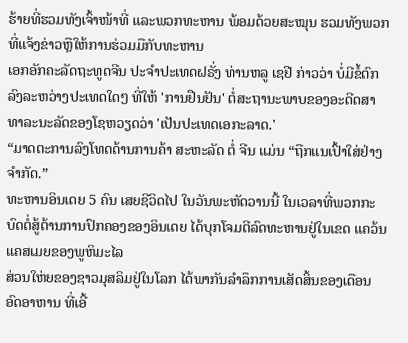ຮ້າຍທີ່ຮວມທັງເຈົ້າໜ້າທີ່ ແລະພວກທະຫານ ພ້ອມດ້ວຍສະໝຸນ ຮວມທັງພວກທີ່ແຈ້ງຂ່າວຫຼືໃຫ້ການຮ່ວມມືກັບທະຫານ
ເອກອັກຄະລັດຖະທູດຈີນ ປະຈຳປະເທດຝຣັ່ງ ທ່ານຫລູ ເຊຢີ ກ່າວວ່າ ບໍ່ມີຂໍ້ຕົກລົງລະຫວ່າງປະເທດໃດໆ ທີ່ໃຫ້ 'ການຢືນຢັນ' ຕໍ່ສະຖານະພາບຂອງອະດີດສາທາລະນະລັດຂອງໂຊຫວຽດວ່າ 'ເປັນປະເທດເອກະລາດ.'
“ມາດຕະການລົງໂທດດ້ານການຄ້າ ສະຫະລັດ ຕໍ່ ຈີນ ແມ່ນ “ຖືກແນເປົ້າໃສ່ຢ່າງຈຳກັດ.”
ທະຫານອິນເດຍ 5 ຄົນ ເສຍຊີວິດໄປ ໃນວັນພະຫັດວານນີ້ ໃນເວລາທີ່ພວກກະບົດຕໍ່ສູ້ຕ້ານການປົກຄອງຂອງອິນເດຍ ໄດ້ບຸກໂຈມຕີລົດທະຫານຢູ່ໃນເຂດ ແຄວ້ນແຄສເມຍຂອງພູຫິມະໄລ
ສ່ວນໃຫ່ຍຂອງຊາວມຸສລິມຢູ່ໃນໂລກ ໄດ້ພາກັນລຳລຶກການເສັດສິ້ນຂອງເດືອນອົດອາຫານ ທີ່ເອີ້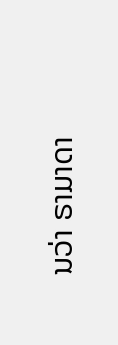ນວ່າ ຣາມາດາ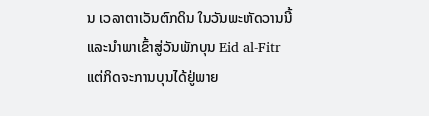ນ ເວລາຕາເວັນຕົກດິນ ໃນວັນພະຫັດວານນີ້ ແລະນຳພາເຂົ້າສູ່ວັນພັກບຸນ Eid al-Fitr ແຕ່ກິດຈະການບຸນໄດ້ຢູ່ພາຍ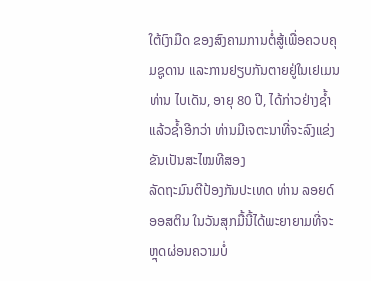ໃຕ້ເງົາມືດ ຂອງສົງຄາມການຕໍ່ສູ້ເພື່ອຄວບຄຸມຊູດານ ແລະການຢຽບກັນຕາຍຢູ່ໃນເຢເມນ
ທ່ານ ໄບເດັນ, ອາຍຸ 80 ປີ, ໄດ້ກ່າວຢ່າງຊ້ຳແລ້ວຊ້ຳອີກວ່າ ທ່ານມີເຈຕະນາທີ່ຈະລົງແຂ່ງຂັນເປັນສະໄໝທີສອງ
ລັດຖະມົນຕີປ້ອງກັນປະເທດ ທ່ານ ລອຍດ໌ ອອສຕິນ ໃນວັນສຸກມື້ນີ້ໄດ້ພະຍາຍາມທີ່ຈະຫຼຸດຜ່ອນຄວາມບໍ່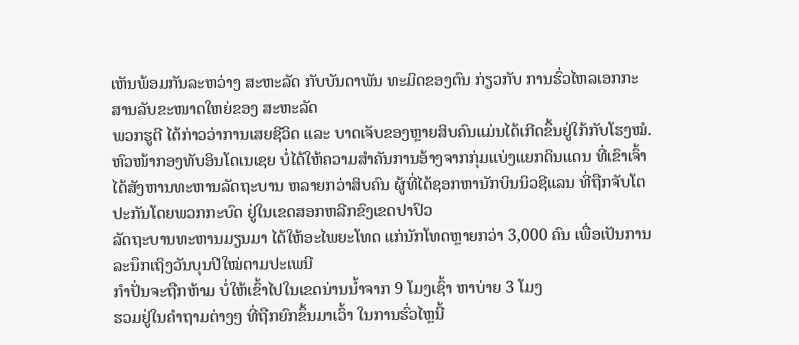ເຫັນພ້ອມກັນລະຫວ່າງ ສະຫະລັດ ກັບບັນດາພັນ ທະມິດຂອງຕົນ ກ່ຽວກັບ ການຮົ່ວໄຫລເອກກະສານລັບຂະໜາດໃຫຍ່ຂອງ ສະຫະລັດ
ພວກຮູຕີ ໄດ້ກ່າວວ່າການເສຍຊີວິດ ແລະ ບາດເຈັບຂອງຫຼາຍສິບຄົນແມ່ນໄດ້ເກີດຂຶ້ນຢູ່ໃກ້ກັບໂຮງໝໍ.
ຫົວໜ້າກອງທັບອິນໂດເນເຊຍ ບໍ່ໄດ້ໃຫ້ຄວາມສຳຄັນການອ້າງຈາກກຸ່ມແບ່ງແຍກດິນແດນ ທີ່ເຂົາເຈົ້າໄດ້ສັງຫານທະຫານລັດຖະບານ ຫລາຍກວ່າສິບຄົນ ຜູ້ທີ່ໄດ້ຊອກຫານັກບິນນິວຊີແລນ ທີ່ຖືກຈັບໂຕປະກັນໂດຍພວກກະບົດ ຢູ່ໃນເຂດສອກຫລີກຂົງເຂດປາປົວ
ລັດຖະບານທະຫານມຽນມາ ໄດ້ໃຫ້ອະໄພຍະໂທດ ແກ່ນັກໂທດຫຼາຍກວ່າ 3,000 ຄົນ ເພື່ອເປັນການລະນຶກເຖິງວັນບຸນປີໃໝ່ຕາມປະເພນີ
ກໍາປັ່ນຈະຖືກຫ້າມ ບໍ່ໃຫ້ເຂົ້າໄປໃນເຂດນ່ານນໍ້າຈາກ 9 ໂມງເຊົ້າ ຫາບ່າຍ 3 ໂມງ
ຮວມຢູ່ໃນຄຳຖາມຕ່າງໆ ທີ່ຖືກຍົກຂຶ້ນມາເວົ້າ ໃນການຮົ່ວໄຫຼນີ້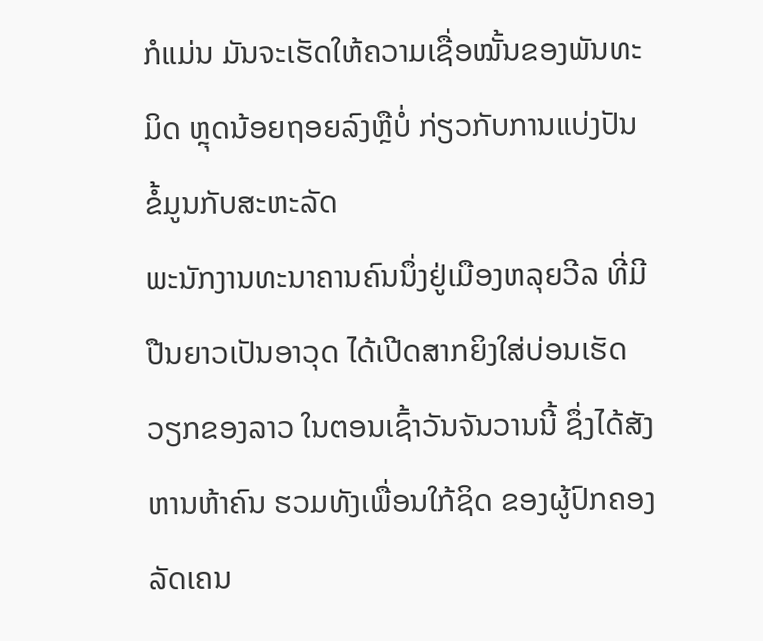ກໍແມ່ນ ມັນຈະເຮັດໃຫ້ຄວາມເຊື່ອໝັ້ນຂອງພັນທະມິດ ຫຼຸດນ້ອຍຖອຍລົງຫຼືບໍ່ ກ່ຽວກັບການແບ່ງປັນຂໍ້ມູນກັບສະຫະລັດ
ພະນັກງານທະນາຄານຄົນນຶ່ງຢູ່ເມືອງຫລຸຍວີລ ທີ່ມີປືນຍາວເປັນອາວຸດ ໄດ້ເປີດສາກຍິງໃສ່ບ່ອນເຮັດວຽກຂອງລາວ ໃນຕອນເຊົ້າວັນຈັນວານນີ້ ຊຶ່ງໄດ້ສັງຫານຫ້າຄົນ ຮວມທັງເພື່ອນໃກ້ຊິດ ຂອງຜູ້ປົກຄອງລັດເຄນ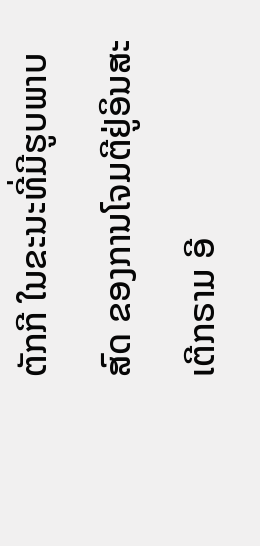ຕັກກີ ໃນຂະນະທີ່ມີຮູບພາບສົດ ຂອງການໂຈມຕີຢູ່ອິນສະເຕີກຣາມ ອີ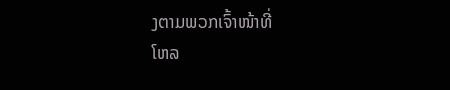ງຕາມພວກເຈົ້າໜ້າທີ່
ໂຫລ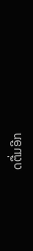ດຕື່ມອີກ